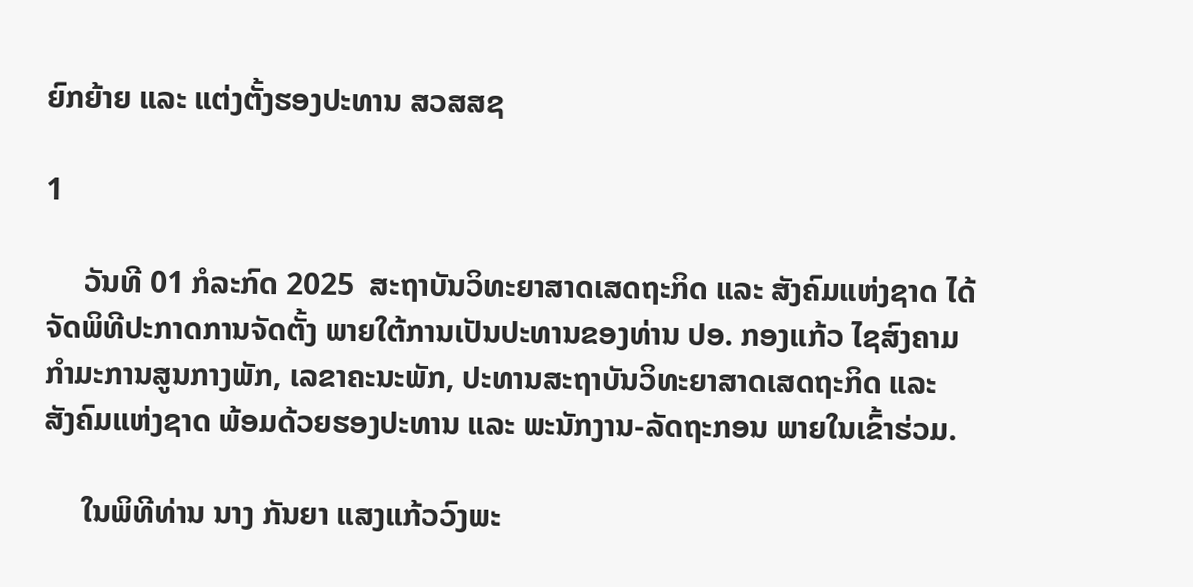ຍົກຍ້າຍ ແລະ ແຕ່ງຕັ້ງຮອງປະທານ ສວສສຊ

1

     ວັນທີ 01 ກໍລະກົດ 2025  ສະຖາບັນວິທະຍາສາດເສດຖະກິດ ແລະ ສັງຄົມແຫ່ງຊາດ ໄດ້ຈັດພິທີປະກາດການຈັດຕັ້ງ ພາຍໃຕ້ການເປັນປະທານຂອງທ່ານ ປອ. ກອງແກ້ວ ໄຊສົງຄາມ ກຳມະການສູນກາງພັກ, ເລຂາຄະນະພັກ, ປະທານສະຖາບັນວິທະຍາສາດເສດຖະກິດ ແລະ ສັງຄົມແຫ່ງຊາດ ພ້ອມດ້ວຍຮອງປະທານ ແລະ ພະນັກງານ-ລັດຖະກອນ ພາຍໃນເຂົ້າຮ່ວມ.

     ໃນພິທີທ່ານ ນາງ ກັນຍາ ແສງແກ້ວວົງພະ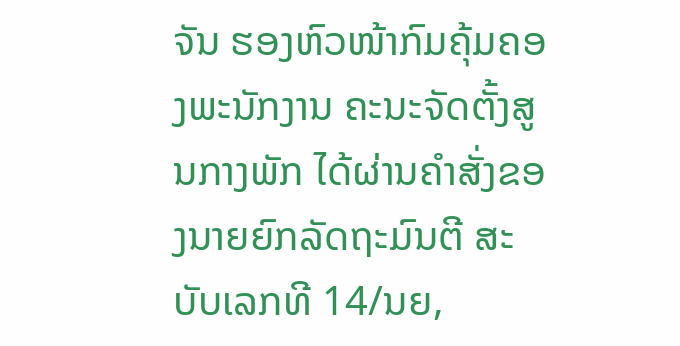ຈັນ ຮອງຫົວໜ້າກົມຄຸ້ມຄອງພະນັກງານ ຄະນະຈັດຕັ້ງສູນກາງພັກ ໄດ້ຜ່ານຄຳສັ່ງຂອງນາຍຍົກລັດຖະມົນຕີ ສະບັບເລກທີ 14/ນຍ,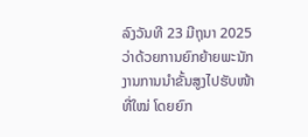ລົງວັນທີ 23 ມີຖຸນາ 2025 ວ່າດ້ວຍການຍົກຍ້າຍພະນັກງານການນຳຂັ້ນສູງໄປຮັບໜ້າທີ່ໃໝ່ ໂດຍຍົກ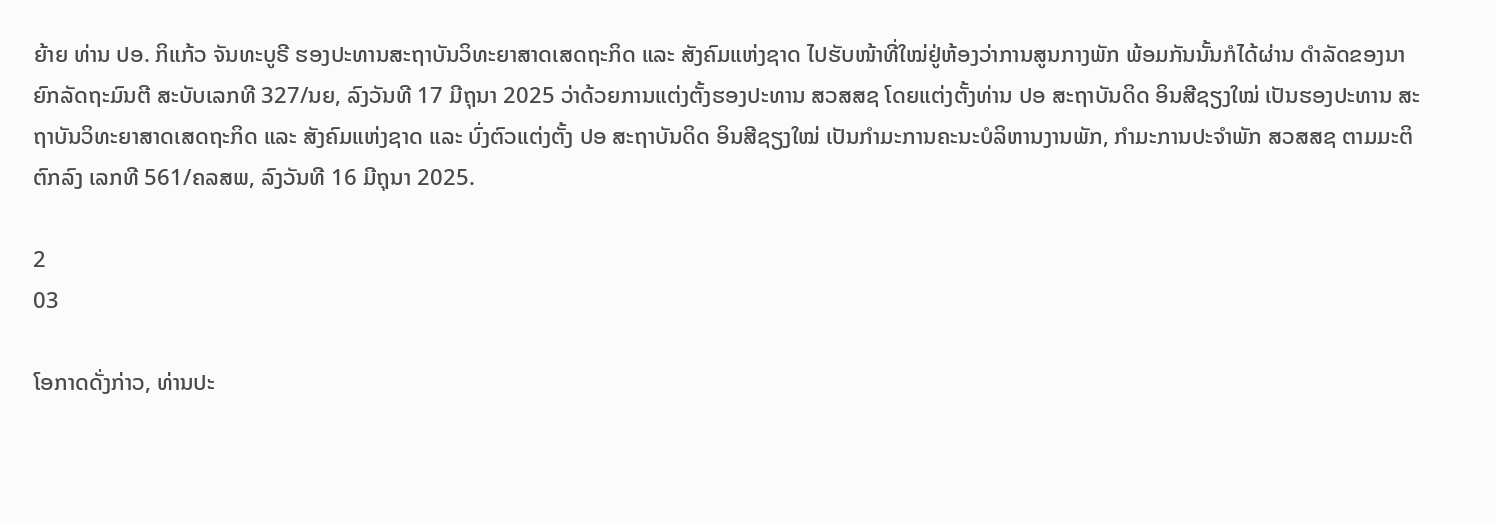ຍ້າຍ ທ່ານ ປອ. ກິແກ້ວ ຈັນທະບູຣີ ຮອງປະທານສະຖາບັນວິທະຍາສາດເສດຖະກິດ ແລະ ສັງຄົມແຫ່ງຊາດ ໄປຮັບໜ້າທີ່ໃໝ່ຢູ່ຫ້ອງວ່າການສູນກາງພັກ ພ້ອມກັນນັ້ນກໍໄດ້ຜ່ານ ດຳລັດຂອງນາຍົກລັດຖະມົນຕີ ສະບັບເລກທີ 327/ນຍ, ລົງວັນທີ 17 ມີຖຸນາ 2025 ວ່າດ້ວຍການແຕ່ງຕັ້ງຮອງປະທານ ສວສສຊ ໂດຍແຕ່ງຕັ້ງທ່ານ ປອ ສະຖາບັນດິດ ອິນສີຊຽງໃໝ່ ເປັນຮອງປະທານ ສະຖາບັນວິທະຍາສາດເສດຖະກິດ ແລະ ສັງຄົມແຫ່ງຊາດ ແລະ ບົ່ງຕົວແຕ່ງຕັ້ງ ປອ ສະຖາບັນດິດ ອິນສີຊຽງໃໝ່ ເປັນກໍາມະການຄະນະບໍລິຫານງານພັກ, ກໍາມະການປະຈໍາພັກ ສວສສຊ ຕາມມະຕິຕົກລົງ ເລກທີ 561/ຄລສພ, ລົງວັນທີ 16 ມີຖຸນາ 2025.

2
03

ໂອກາດດັ່ງກ່າວ, ທ່ານປະ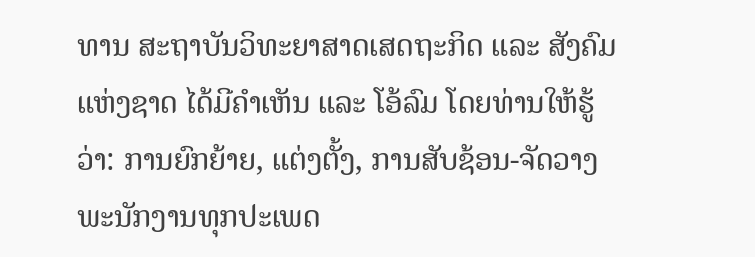ທານ ສະຖາບັນວິທະຍາສາດເສດຖະກິດ ແລະ ສັງຄົມແຫ່ງຊາດ ໄດ້ມີຄໍາເຫັນ ແລະ ໂອ້ລົມ ໂດຍທ່ານໃຫ້ຮູ້ວ່າ: ການຍົກຍ້າຍ, ແຕ່ງຕັ້ງ, ການສັບຊ້ອນ-ຈັດວາງ ພະນັກງານທຸກປະເພດ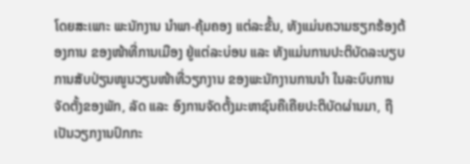ໂດຍສະເພາະ ພະນັກງານ ນໍາພາ-ຄຸ້ມຄອງ ແຕ່ລະຂັ້ນ, ທັງແມ່ນຄວາມຮຽກຮ້ອງຕ້ອງການ ຂອງໜ້າທີ່ການເມືອງ ຢູ່ແຕ່ລະບ່ອນ ແລະ ທັງແມ່ນການປະຕິບັດລະບຽບ ການສັບປ່ຽນໜູນວຽນໜ້າທີ່ວຽກງານ ຂອງພະນັກງານການນໍາ ໃນລະບົບການຈັດຕັ້ງຂອງພັກ, ລັດ ແລະ ອົງການຈັດຕັ້ງມະຫາຊົນຄືເຄີຍປະຕິບັດຜ່ານມາ, ຖືເປັນວຽກງານປົກກະ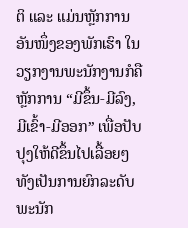ຕິ ແລະ ແມ່ນຫຼັກການອັນໜຶ່ງຂອງພັກເຮົາ ໃນວຽກງານພະນັກງານກໍຄືຫຼັກການ “ມີຂຶ້ນ-ມີລົງ,ມີເຂົ້າ-ມີອອກ” ເພື່ອປັບປຸງໃຫ້ດີຂຶ້ນໄປເລື້ອຍໆ ທັງເປັນການຍົກລະດັບພະນັກ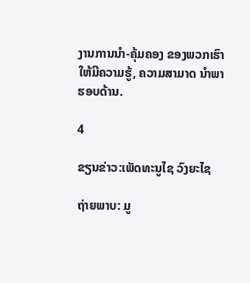ງານການນໍາ-ຄຸ້ມຄອງ ຂອງພວກເຮົາ ໃຫ້ມີຄວາມຮູ້, ຄວາມສາມາດ ນໍາພາຮອບດ້ານ.

4

ຂຽນຂ່າວ:ເພັດທະນູໄຊ ວົງຍະໄຊ

ຖ່າຍພາບ: ມູ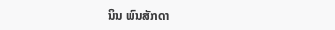ນິນ ພົນສັກດາ